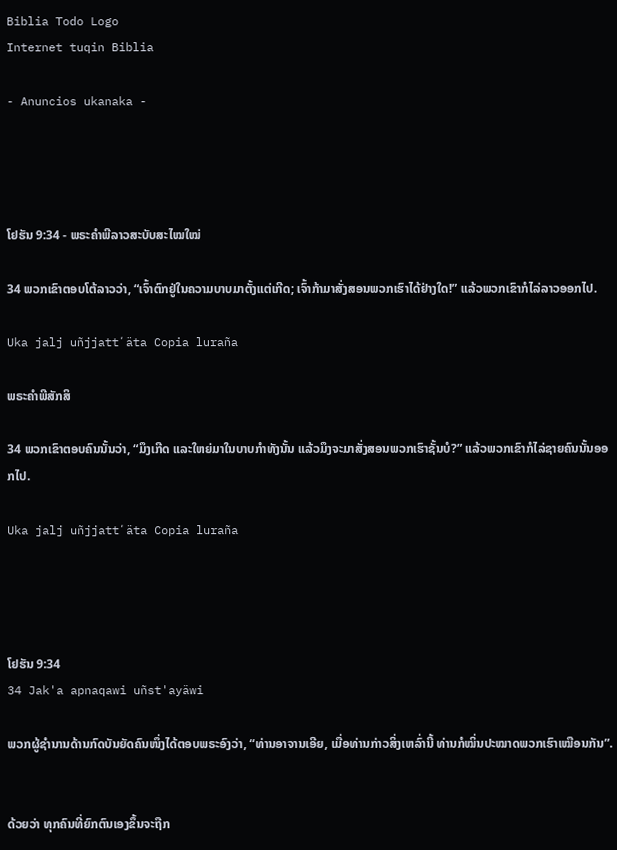Biblia Todo Logo
Internet tuqin Biblia

- Anuncios ukanaka -




ໂຢຮັນ 9:34 - ພຣະຄຳພີລາວສະບັບສະໄໝໃໝ່

34 ພວກເຂົາຕອບໂຕ້ລາວວ່າ, “ເຈົ້າຕົກຢູ່ໃນຄວາມບາບມາຕັ້ງແຕ່ເກີດ; ເຈົ້າກ້າມາສັ່ງສອນພວກເຮົາໄດ້ຢ່າງໃດ!” ແລ້ວພວກເຂົາກໍໄລ່ລາວອອກໄປ.

Uka jalj uñjjattʼäta Copia luraña

ພຣະຄຳພີສັກສິ

34 ພວກເຂົາຕອບຄົນນັ້ນວ່າ, “ມຶງເກີດ ແລະໃຫຍ່ມາໃນບາບກຳທັງນັ້ນ ແລ້ວມຶງຈະມາສັ່ງສອນພວກເຮົາຊັ້ນບໍ?” ແລ້ວພວກເຂົາກໍໄລ່ຊາຍຄົນນັ້ນອອກໄປ.

Uka jalj uñjjattʼäta Copia luraña




ໂຢຮັນ 9:34
34 Jak'a apnaqawi uñst'ayäwi

ພວກຜູ້ຊຳນານດ້ານກົດບັນຍັດຄົນໜຶ່ງໄດ້ຕອບພຣະອົງວ່າ, “ທ່ານອາຈານເອີຍ, ເມື່ອທ່ານກ່າວສິ່ງເຫລົ່ານີ້ ທ່ານກໍໝິ່ນປະໝາດພວກເຮົາເໝືອນກັນ”.


ດ້ວຍວ່າ ທຸກຄົນທີ່ຍົກຕົນເອງຂຶ້ນຈະຖືກ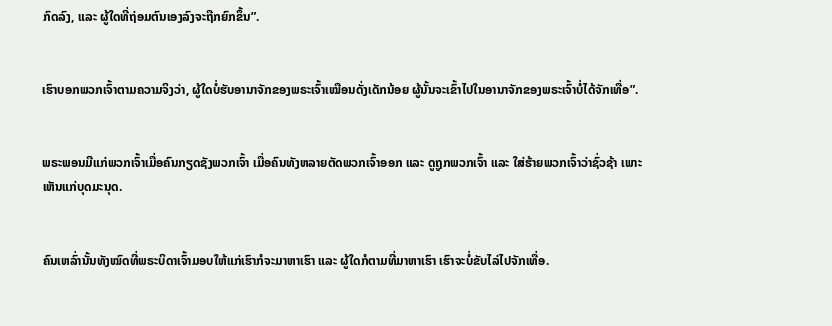ກົດລົງ, ແລະ ຜູ້ໃດທີ່ຖ່ອມຕົນເອງລົງຈະຖືກຍົກຂຶ້ນ”.


ເຮົາບອກພວກເຈົ້າຕາມຄວາມຈິງວ່າ, ຜູ້ໃດບໍ່ຮັບອານາຈັກຂອງພຣະເຈົ້າເໝືອນດັ່ງເດັກນ້ອຍ ຜູ້ນັ້ນຈະເຂົ້າໄປໃນອານາຈັກຂອງພຣະເຈົ້າບໍ່ໄດ້ຈັກເທື່ອ”.


ພຣະພອນມີແກ່ພວກເຈົ້າເມື່ອຄົນກຽດຊັງພວກເຈົ້າ ເມື່ອຄົນທັງຫລາຍຕັດພວກເຈົ້າອອກ ແລະ ດູຖູກພວກເຈົ້າ ແລະ ໃສ່ຮ້າຍພວກເຈົ້າວ່າຊົ່ວຊ້າ ເພາະເຫັນແກ່ບຸດມະນຸດ.


ຄົນເຫລົ່ານັ້ນທັງໝົດທີ່ພຣະບິດາເຈົ້າມອບໃຫ້ແກ່ເຮົາກໍຈະມາຫາເຮົາ ແລະ ຜູ້ໃດກໍຕາມທີ່ມາຫາເຮົາ ເຮົາຈະບໍ່ຂັບໄລ່ໄປຈັກເທື່ອ.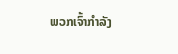ພວກເຈົ້າກຳລັງ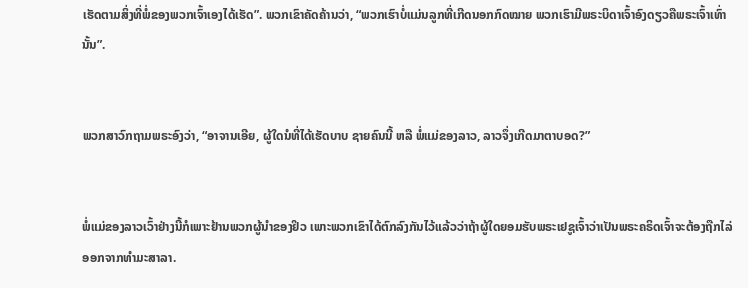ເຮັດຕາມສິ່ງທີ່ພໍ່ຂອງພວກເຈົ້າເອງໄດ້ເຮັດ”. ພວກເຂົາຄັດຄ້ານວ່າ, “ພວກເຮົາບໍ່ແມ່ນລູກທີ່ເກີດນອກກົດໝາຍ ພວກເຮົາມີພຣະບິດາເຈົ້າອົງດຽວຄືພຣະເຈົ້າເທົ່ານັ້ນ”.


ພວກສາວົກຖາມພຣະອົງວ່າ, “ອາຈານເອີຍ, ຜູ້ໃດນໍທີ່ໄດ້ເຮັດບາບ ຊາຍຄົນນີ້ ຫລື ພໍ່ແມ່ຂອງລາວ, ລາວຈຶ່ງເກີດມາຕາບອດ?”


ພໍ່ແມ່ຂອງລາວເວົ້າຢ່າງນີ້ກໍເພາະຢ້ານພວກຜູ້ນຳຂອງຢິວ ເພາະພວກເຂົາໄດ້ຕົກລົງກັນໄວ້ແລ້ວວ່າຖ້າຜູ້ໃດຍອມຮັບພຣະເຢຊູເຈົ້າວ່າເປັນພຣະຄຣິດເຈົ້າຈະຕ້ອງຖືກໄລ່ອອກຈາກທຳມະສາລາ.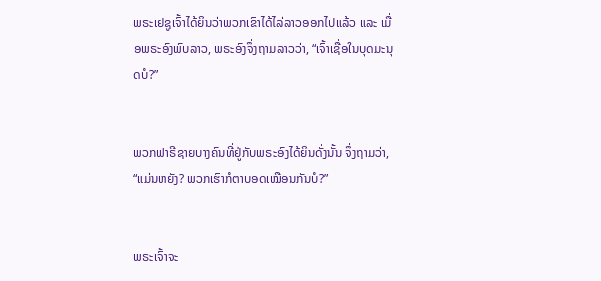ພຣະເຢຊູເຈົ້າໄດ້ຍິນວ່າພວກເຂົາໄດ້ໄລ່ລາວອອກໄປແລ້ວ ແລະ ເມື່ອພຣະອົງພົບລາວ, ພຣະອົງຈຶ່ງຖາມລາວວ່າ, “ເຈົ້າເຊື່ອໃນບຸດມະນຸດບໍ?”


ພວກຟາຣີຊາຍບາງຄົນທີ່ຢູ່ກັບພຣະອົງໄດ້ຍິນດັ່ງນັ້ນ ຈຶ່ງຖາມວ່າ, “ແມ່ນຫຍັງ? ພວກເຮົາກໍຕາບອດເໝືອນກັນບໍ?”


ພຣະເຈົ້າຈະ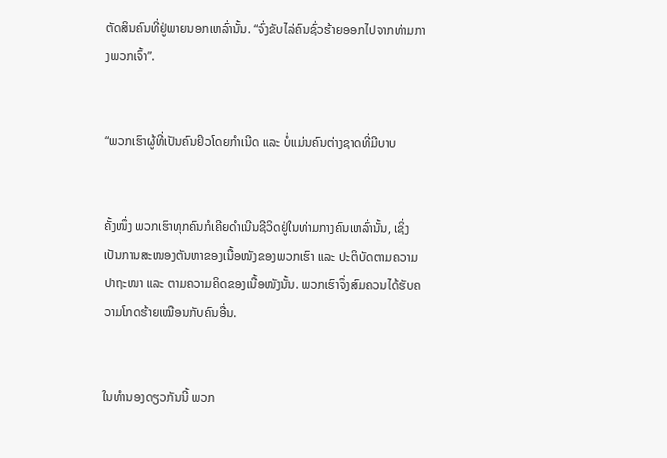ຕັດສິນຄົນທີ່ຢູ່ພາຍນອກເຫລົ່ານັ້ນ. “ຈົ່ງຂັບໄລ່ຄົນຊົ່ວຮ້າຍອອກໄປຈາກທ່າມກາງພວກເຈົ້າ”.


“ພວກເຮົາຜູ້ທີ່ເປັນຄົນຢິວໂດຍກຳເນີດ ແລະ ບໍ່ແມ່ນຄົນຕ່າງຊາດທີ່ມີບາບ


ຄັ້ງໜຶ່ງ ພວກເຮົາທຸກຄົນກໍເຄີຍດໍາເນີນຊີວິດຢູ່ໃນທ່າມກາງຄົນເຫລົ່ານັ້ນ, ເຊິ່ງເປັນການສະໜອງຕັນຫາຂອງເນື້ອໜັງຂອງພວກເຮົາ ແລະ ປະຕິບັດຕາມຄວາມປາຖະໜາ ແລະ ຕາມຄວາມຄິດຂອງເນື້ອໜັງນັ້ນ. ພວກເຮົາຈຶ່ງສົມຄວນໄດ້ຮັບຄວາມໂກດຮ້າຍເໝືອນກັບຄົນອື່ນ.


ໃນທຳນອງດຽວກັນນີ້ ພວກ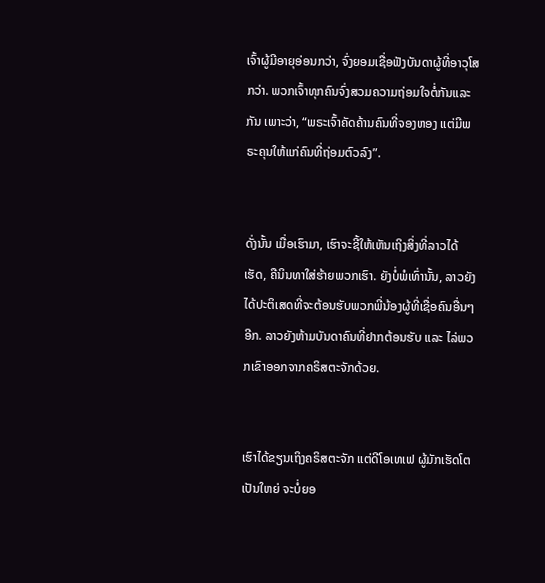ເຈົ້າຜູ້ມີອາຍຸອ່ອນກວ່າ, ຈົ່ງຍອມເຊື່ອຟັງບັນດາຜູ້ທີ່ອາວຸໂສກວ່າ. ພວກເຈົ້າທຸກຄົນຈົ່ງສວມຄວາມຖ່ອມໃຈຕໍ່ກັນແລະກັນ ເພາະວ່າ, “ພຣະເຈົ້າຄັດຄ້ານຄົນທີ່ຈອງຫອງ ແຕ່ມີພຣະຄຸນໃຫ້ແກ່ຄົນທີ່ຖ່ອມຕົວລົງ”.


ດັ່ງນັ້ນ ເມື່ອເຮົາມາ, ເຮົາຈະຊີ້ໃຫ້ເຫັນເຖິງສິ່ງທີ່ລາວໄດ້ເຮັດ, ຄືນິນທາໃສ່ຮ້າຍພວກເຮົາ. ຍັງບໍ່ພໍເທົ່ານັ້ນ, ລາວຍັງໄດ້ປະຕິເສດທີ່ຈະຕ້ອນຮັບພວກພີ່ນ້ອງຜູ້ທີ່ເຊື່ອຄົນອື່ນໆອີກ. ລາວຍັງຫ້າມບັນດາຄົນທີ່ຢາກຕ້ອນຮັບ ແລະ ໄລ່ພວກເຂົາອອກຈາກຄຣິສຕະຈັກດ້ວຍ.


ເຮົາໄດ້ຂຽນເຖິງຄຣິສຕະຈັກ ແຕ່ດີໂອເທເຟ ຜູ້ມັກເຮັດໂຕເປັນໃຫຍ່ ຈະບໍ່ຍອ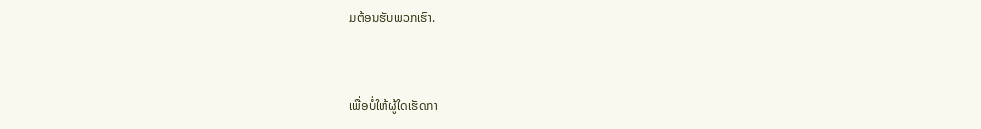ມຕ້ອນຮັບພວກເຮົາ.


ເພື່ອບໍ່ໃຫ້ຜູ້ໃດເຮັດກາ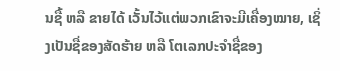ນຊື້ ຫລື ຂາຍໄດ້ ເວັ້ນໄວ້ແຕ່ພວກເຂົາຈະມີເຄື່ອງໝາຍ, ເຊິ່ງເປັນຊື່ຂອງສັດຮ້າຍ ຫລື ໂຕເລກປະຈຳຊື່ຂອງ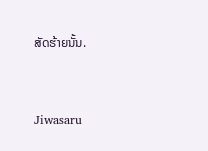ສັດຮ້າຍນັ້ນ.


Jiwasaru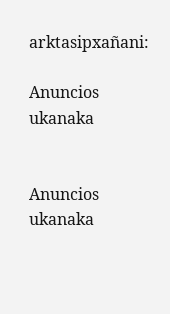arktasipxañani:

Anuncios ukanaka


Anuncios ukanaka